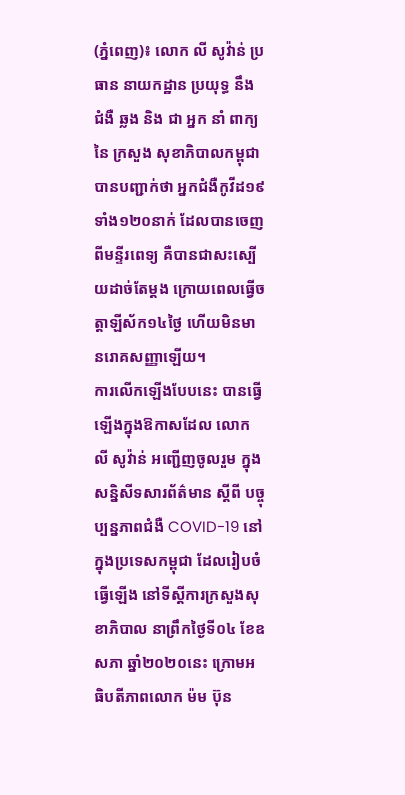(ភ្នំពេញ)៖ លោក លី សូវ៉ាន់ ប្រធាន នាយកដ្ឋាន ប្រយុទ្ធ នឹង ជំងឺ ឆ្លង និង ជា អ្នក នាំ ពាក្យ នៃ ក្រសួង សុខាភិបាលកម្ពុជា បានបញ្ជាក់ថា អ្នកជំងឺកូវីដ១៩ ទាំង១២០នាក់ ដែលបានចេញពីមន្ទីរពេទ្យ គឺបានជាសះស្បើយដាច់តែម្តង ក្រោយពេលធ្វើចត្តាឡីស័ក១៤ថ្ងៃ ហើយមិនមានរោគសញ្ញាឡើយ។
ការលើកឡើងបែបនេះ បានធ្វើឡើងក្នុងឱកាសដែល លោក លី សូវ៉ាន់ អញ្ជើញចូលរួម ក្នុងសន្និសីទសារព័ត៌មាន ស្ដីពី បច្ចុប្បន្នភាពជំងឺ COVID-19 នៅក្នុងប្រទេសកម្ពុជា ដែលរៀបចំធ្វើឡើង នៅទីស្ដីការក្រសួងសុខាភិបាល នាព្រឹកថ្ងៃទី០៤ ខែឧសភា ឆ្នាំ២០២០នេះ ក្រោមអធិបតីភាពលោក ម៉ម ប៊ុន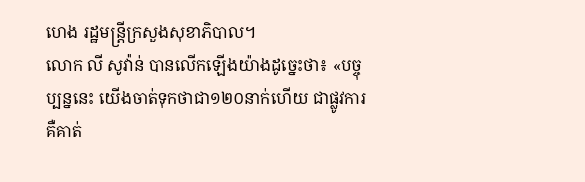ហេង រដ្ឋមន្ត្រីក្រសួងសុខាភិបាល។
លោក លី សូវ៉ាន់ បានលើកឡើងយ៉ាងដូច្នេះថា៖ «បច្ចុប្បន្ននេះ យើងចាត់ទុកថាជា១២០នាក់ហើយ ជាផ្លូវការ គឺគាត់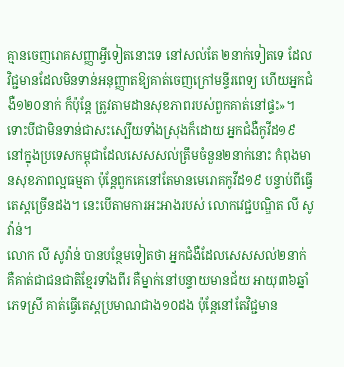គ្មានចេញរោគសញ្ញាអ្វីទៀតនោះទេ នៅសល់តែ ២នាក់ទៀតទេ ដែលវិជ្ជមានដែលមិនទាន់អនុញ្ញាតឱ្យគាត់ចេញក្រៅមន្ទីរពេទ្យ ហើយអ្នកជំងឺ១២០នាក់ ក៏ប៉ុន្តែ ត្រូវតាមដានសុខភាពរបស់ពួកគាត់នៅផ្ទះ»។
ទោះបីជាមិនទាន់ជាសះស្បើយទាំងស្រុងក៏ដោយ អ្នកជំងឺកូវីដ១៩ នៅក្នុងប្រទេសកម្ពុជាដែលសេសសល់ត្រឹមចំនួន២នាក់នោះ កំពុងមានសុខភាពល្អធម្មតា ប៉ុន្តែពួកគេនៅតែមានមេរោគកូវីដ១៩ បន្ទាប់ពីធ្វើតេស្តច្រើនដង។ នេះបើតាមការអះអាងរបស់ លោកវេជ្ជបណ្ឌិត លី សូវ៉ាន់។
លោក លី សូវ៉ាន់ បានបន្ថែមទៀតថា អ្នកជំងឺដែលសេសសល់២នាក់ គឺគាត់ជាជនជាតិខ្មែរទាំងពីរ គឺម្នាក់នៅបន្ទាយមានជ័យ អាយុ៣៦ឆ្នាំ ភេទស្រី គាត់ធ្វើតេស្តប្រមាណជាង១០ដង ប៉ុន្តែនៅតែវិជ្ជមាន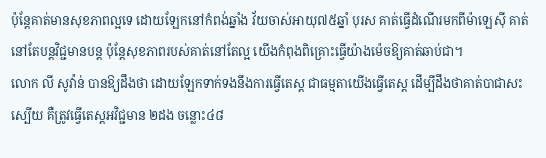ប៉ុន្តែគាត់មានសុខភាពល្អទេ ដោយឡែកនៅកំពង់ឆ្នាំង វ័យចាស់អាយុ៧៥ឆ្នាំ បុរស គាត់ធ្វើដំណើរមកពីម៉ាឡេស៊ី គាត់នៅតែបន្តវិជ្ជមានបន្ត ប៉ុន្តែសុខភាពរបស់គាត់នៅតែល្អ យើងកំពុងពិគ្រោះធ្វើយ៉ាងម៉េចឱ្យគាត់ឆាប់ជា។
លោក លី សូវ៉ាន់ បានឱ្យដឹងថា ដោយឡែកទាក់ទងនឹងការធ្វើតេស្ត ជាធម្មតាយើងធ្វើតេស្ត ដើម្បីដឹងថាគាត់បាជាសះស្បើយ គឺត្រូវធ្វើតេស្តអវិជ្ជមាន ២ដង ចន្លោះ៤៨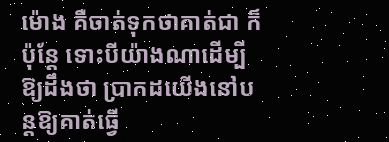ម៉ោង គឺចាត់ទុកថាគាត់ជា ក៏ប៉ុន្តែ ទោះបីយ៉ាងណាដើម្បីឱ្យដឹងថា ប្រាកដយើងនៅបន្តឱ្យគាត់ធ្វើ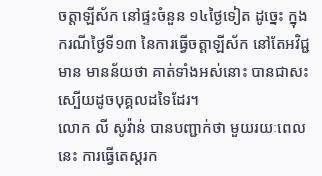ចត្តាឡីស័ក នៅផ្ទះចំនួន ១៤ថ្ងៃទៀត ដូច្នេះ ក្នុងករណីថ្ងៃទី១៣ នៃការធ្វើចត្តាឡីស័ក នៅតែអវិជ្ជមាន មានន័យថា គាត់ទាំងអស់នោះ បានជាសះស្បើយដូចបុគ្គលដទៃដែរ។
លោក លី សូវ៉ាន់ បានបញ្ជាក់ថា មួយរយៈពេលនេះ ការធ្វើតេស្តរក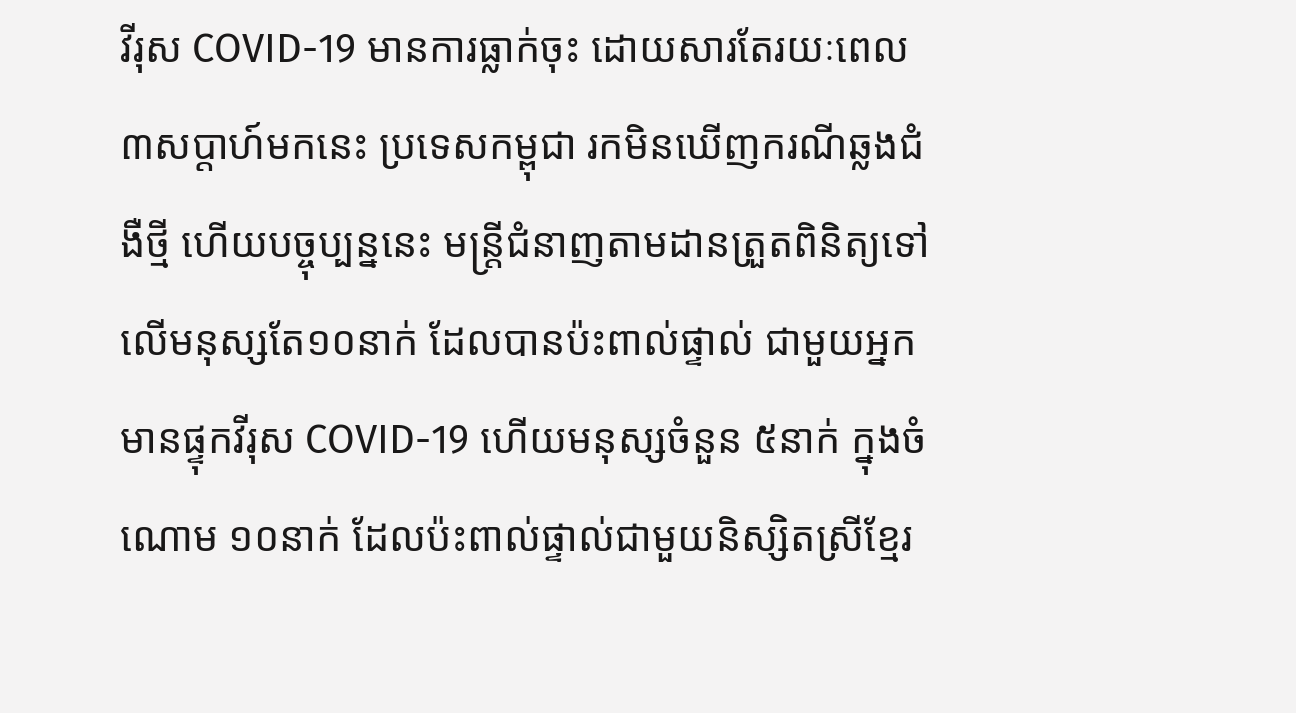វីរុស COVID-19 មានការធ្លាក់ចុះ ដោយសារតែរយៈពេល ៣សប្តាហ៍មកនេះ ប្រទេសកម្ពុជា រកមិនឃើញករណីឆ្លងជំងឺថ្មី ហើយបច្ចុប្បន្ននេះ មន្ត្រីជំនាញតាមដានត្រួតពិនិត្យទៅលើមនុស្សតែ១០នាក់ ដែលបានប៉ះពាល់ផ្ទាល់ ជាមួយអ្នកមានផ្ទុកវីរុស COVID-19 ហើយមនុស្សចំនួន ៥នាក់ ក្នុងចំណោម ១០នាក់ ដែលប៉ះពាល់ផ្ទាល់ជាមួយនិស្សិតស្រីខ្មែរ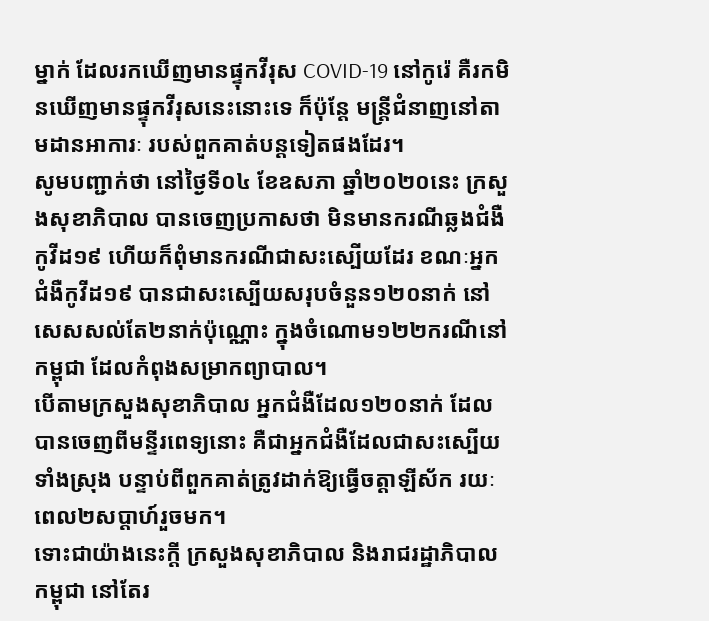ម្នាក់ ដែលរកឃើញមានផ្ទុកវីរុស COVID-19 នៅកូរ៉េ គឺរកមិនឃើញមានផ្ទុកវីរុសនេះនោះទេ ក៏ប៉ុន្តែ មន្ត្រីជំនាញនៅតាមដានអាការៈ របស់ពួកគាត់បន្តទៀតផងដែរ។
សូមបញ្ជាក់ថា នៅថ្ងៃទី០៤ ខែឧសភា ឆ្នាំ២០២០នេះ ក្រសួងសុខាភិបាល បានចេញប្រកាសថា មិនមានករណីឆ្លងជំងឺកូវីដ១៩ ហើយក៏ពុំមានករណីជាសះស្បើយដែរ ខណៈអ្នកជំងឺកូវីដ១៩ បានជាសះស្បើយសរុបចំនួន១២០នាក់ នៅសេសសល់តែ២នាក់ប៉ុណ្ណោះ ក្នុងចំណោម១២២ករណីនៅកម្ពុជា ដែលកំពុងសម្រាកព្យាបាល។
បើតាមក្រសួងសុខាភិបាល អ្នកជំងឺដែល១២០នាក់ ដែលបានចេញពីមន្ទីរពេទ្យនោះ គឺជាអ្នកជំងឺដែលជាសះស្បើយទាំងស្រុង បន្ទាប់ពីពួកគាត់ត្រូវដាក់ឱ្យធ្វើចត្តាឡីស័ក រយៈពេល២សប្តាហ៍រួចមក។
ទោះជាយ៉ាងនេះក្តី ក្រសួងសុខាភិបាល និងរាជរដ្ឋាភិបាលកម្ពុជា នៅតែរ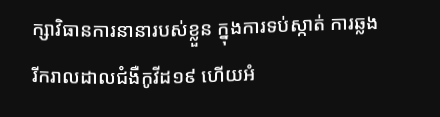ក្សាវិធានការនានារបស់ខ្លួន ក្នុងការទប់ស្កាត់ ការឆ្លងរីករាលដាលជំងឺកូវីដ១៩ ហើយអំ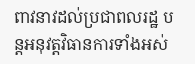ពាវនាវដល់ប្រជាពលរដ្ឋ បន្តអនុវត្តវិធានការទាំងអស់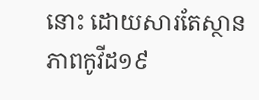នោះ ដោយសារតែស្ថានភាពកូវីដ១៩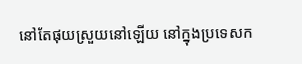នៅតែផុយស្រួយនៅឡើយ នៅក្នុងប្រទេសក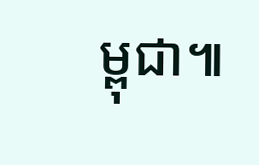ម្ពុជា៕